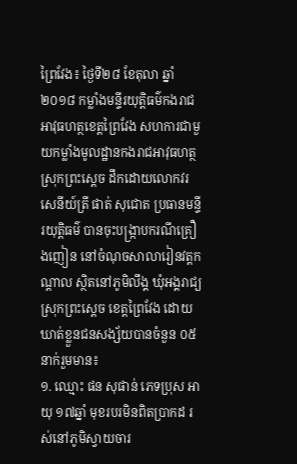ព្រៃវែង៖ ថ្ងៃទី២៨ ខែតុលា ឆ្នាំ២០១៨ កម្លាំងមន្ទីរយុត្តិធម៌កងរាជអាវុធហត្ថខេត្តព្រៃវែង សហការជាមួយកម្លាំងមូលដ្ឋានកងរាជអាវុធហត្ថស្រុកព្រះស្តេច ដឹកដោយលោកវរសេនីយ៍ត្រី ផាត់ សុជោត ប្រធានមន្ទីរយុត្តិធម៌ បានចុះបង្ក្រាបករណីគ្រឿងញៀន នៅចំណុចសាលារៀនវត្តកណ្តាល ស្ថិតនៅភូមិលឹង្គ ឃុំអង្គរាជ្យ ស្រុកព្រះស្តេច ខេត្តព្រៃវែង ដោយឃាត់ខ្លួនជនសង្ស័យបានចំនួន ០៥នាក់រួមមាន៖
១. ឈ្មោះ ផន សុផាន់ ភេទប្រុស អាយុ ១៧ឆ្នាំ មុខរបរមិនពិតប្រាកដ រស់នៅភូមិស្វាយចារ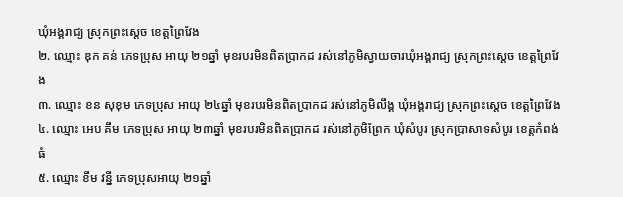ឃុំអង្គរាជ្យ ស្រុកព្រះស្តេច ខេត្តព្រៃវែង
២. ឈ្មោះ ឌុក គន់ ភេទប្រុស អាយុ ២១ឆ្នាំ មុខរបរមិនពិតប្រាកដ រស់នៅភូមិស្វាយចារឃុំអង្គរាជ្យ ស្រុកព្រះស្តេច ខេត្តព្រៃវែង
៣. ឈ្មោះ ខន សុខុម ភេទប្រុស អាយុ ២៤ឆ្នាំ មុខរបរមិនពិតប្រាកដ រស់នៅភូមិលឹង្គ ឃុំអង្គរាជ្យ ស្រុកព្រះស្តេច ខេត្តព្រៃវែង
៤. ឈ្មោះ អេប គឹម ភេទប្រុស អាយុ ២៣ឆ្នាំ មុខរបរមិនពិតប្រាកដ រស់នៅភូមិព្រែក ឃុំសំបូរ ស្រុកប្រាសាទសំបូរ ខេត្តកំពង់ធំ
៥. ឈ្មោះ ខឹម វន្នី ភេទប្រុសអាយុ ២១ឆ្នាំ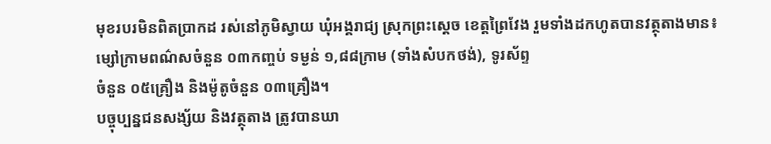មុខរបរមិនពិតប្រាកដ រស់នៅភូមិស្វាយ ឃុំអង្គរាជ្យ ស្រុកព្រះស្តេច ខេត្តព្រៃវែង រួមទាំងដកហូតបានវត្ថុតាងមាន៖ ម្សៅក្រាមពណ៌សចំនួន ០៣កញ្ចប់ ទម្ងន់ ១,៨៨ក្រាម (ទាំងសំបកថង់), ទូរស័ព្ទ
ចំនួន ០៥គ្រឿង និងម៉ូតូចំនួន ០៣គ្រឿង។
បច្ចុប្បន្នជនសង្ស័យ និងវត្ថុតាង ត្រូវបានឃា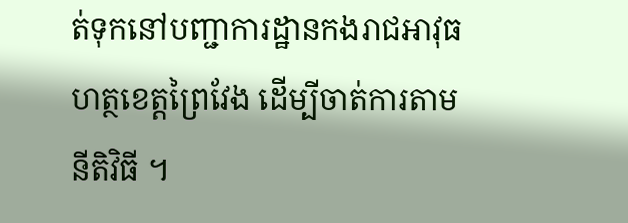ត់ទុកនៅបញ្ជាការដ្ឋានកងរាជអាវុធហត្ថខេត្តព្រៃវែង ដើម្បីចាត់ការតាមនីតិវិធី ។